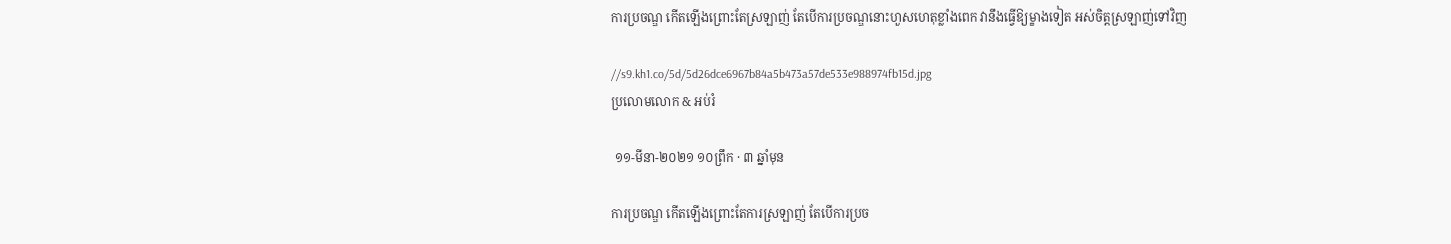ការប្រចណ្ឌ កើតឡើងព្រោះតែស្រឡាញ់ តែបើការប្រចណ្ឌនោះហួសហេតុខ្លាំងពេក វានឹងធ្វើឱ្យម្ខាងទៀត អស់ចិត្តស្រឡាញ់ទៅវិញ

//s9.kh1.co/5d/5d26dce6967b84a5b473a57de533e988974fb15d.jpg
ប្រលោមលោក & អប់រំ

 ១១-មីនា-២០២១ ១០ព្រឹក · ៣ ឆ្នាំមុន

ការប្រចណ្ឌ កើតឡើងព្រោះតែការស្រឡាញ់ តែបើការប្រច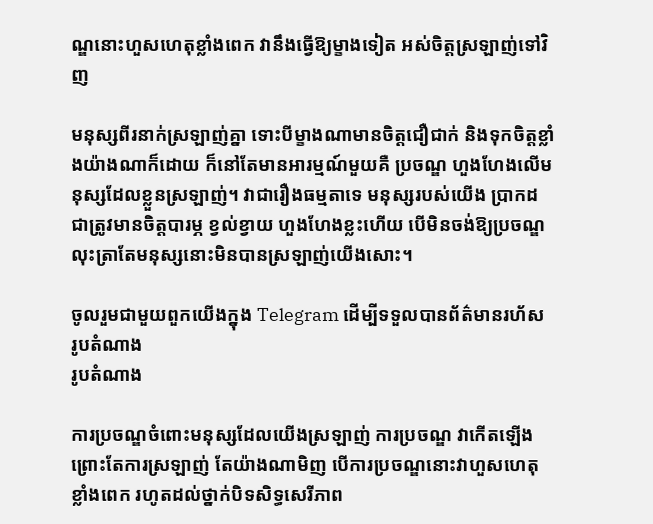ណ្ឌនោះហួសហេតុខ្លាំងពេក វានឹងធ្វើឱ្យម្ខាងទៀត អស់ចិត្តស្រឡាញ់ទៅវិញ

មនុស្សពីរនាក់ស្រឡាញ់គ្នា ទោះបីម្ខាងណាមានចិត្តជឿជាក់ និងទុកចិត្តខ្លាំងយ៉ាងណាក៏ដោយ ក៏នៅតែមានអារម្មណ៍មួយគឺ ប្រចណ្ឌ ហួងហែងលើមនុស្សដែលខ្លួនស្រឡាញ់។ វាជារឿងធម្មតាទេ មនុស្សរបស់យើង ប្រាកដជាត្រូវមានចិត្តបារម្ភ ខ្វល់ខ្វាយ ហួងហែងខ្លះហើយ បើមិនចង់ឱ្យប្រចណ្ឌ លុះត្រាតែមនុស្សនោះមិនបានស្រឡាញ់យើងសោះ។

ចូលរួមជាមួយពួកយើងក្នុង Telegram ដើម្បីទទួលបានព័ត៌មានរហ័ស
រូបតំណាង
រូបតំណាង

ការប្រចណ្ឌចំពោះមនុស្សដែលយើងស្រឡាញ់ ការប្រចណ្ឌ វាកើតឡើងព្រោះតែការស្រឡាញ់ តែយ៉ាងណាមិញ បើការប្រចណ្ឌនោះវាហួសហេតុខ្លាំងពេក រហូតដល់ថ្នាក់បិទសិទ្ធសេរីភាព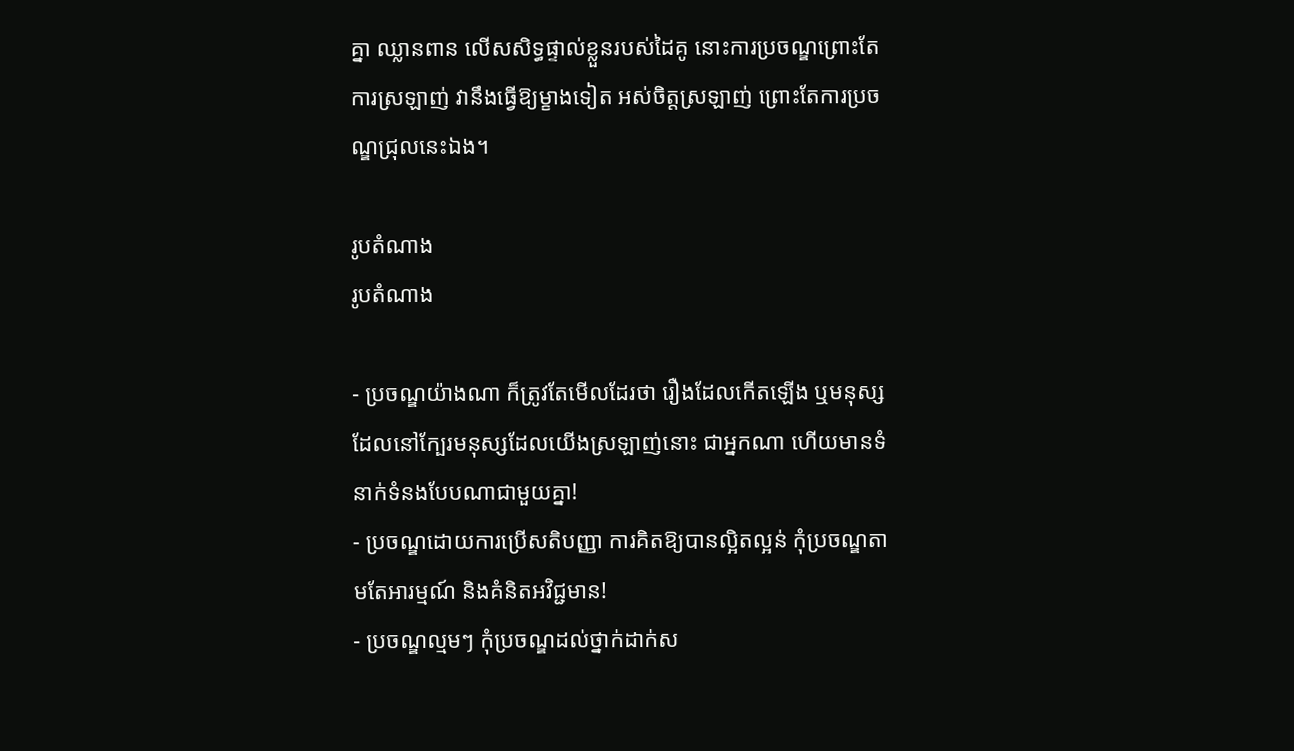គ្នា ឈ្លានពាន លើសសិទ្ធផ្ទាល់ខ្លួនរបស់ដៃគូ នោះការប្រចណ្ឌព្រោះតែការស្រឡាញ់ វានឹងធ្វើឱ្យម្ខាងទៀត អស់ចិត្តស្រឡាញ់ ព្រោះតែការប្រចណ្ឌជ្រុលនេះឯង។

រូបតំណាង
រូបតំណាង

- ប្រចណ្ឌយ៉ាងណា ក៏ត្រូវតែមើលដែរថា រឿងដែលកើតឡើង ឬមនុស្សដែលនៅក្បែរមនុស្សដែលយើងស្រឡាញ់នោះ ជាអ្នកណា ហើយមានទំនាក់ទំនងបែបណាជាមួយគ្នា!
- ប្រចណ្ឌដោយការប្រើសតិបញ្ញា ការគិតឱ្យបានល្អិតល្អន់ កុំប្រចណ្ឌតាមតែអារម្មណ៍ និងគំនិតអវិជ្ជមាន!
- ប្រចណ្ឌល្មមៗ កុំប្រចណ្ឌដល់ថ្នាក់ដាក់ស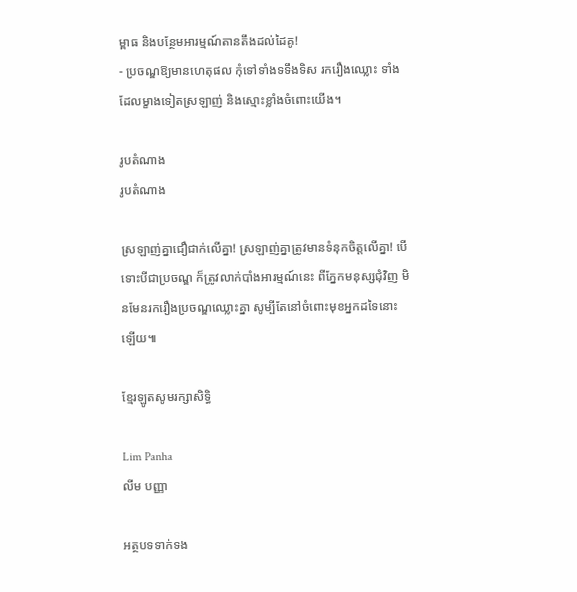ម្ពាធ និងបន្ថែមអារម្មណ៍តានតឹងដល់ដៃគូ!
- ប្រចណ្ឌឱ្យមានហេតុផល កុំទៅទាំងទទឹងទិស រករឿងឈ្លោះ ទាំងដែលម្ខាងទៀតស្រឡាញ់ និងស្មោះខ្លាំងចំពោះយើង។

រូបតំណាង
រូបតំណាង

ស្រឡាញ់គ្នាជឿជាក់លើគ្នា! ស្រឡាញ់គ្នាត្រូវមានទំនុកចិត្តលើគ្នា! បើទោះបីជាប្រចណ្ឌ ក៏ត្រូវលាក់បាំងអារម្មណ៍នេះ ពីភ្នែកមនុស្សជុំវិញ មិនមែនរករឿងប្រចណ្ឌឈ្លោះគ្នា សូម្បីតែនៅចំពោះមុខអ្នកដទៃនោះឡើយ៕

ខ្មែរឡូតសូមរក្សាសិទ្ធិ

Lim Panha
លីម បញ្ញា

អត្ថបទទាក់ទង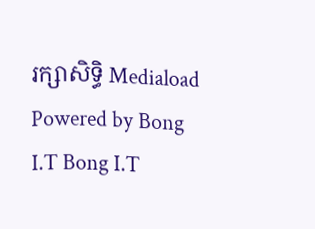រក្សាសិទ្ធិ Mediaload
Powered by Bong I.T Bong I.T